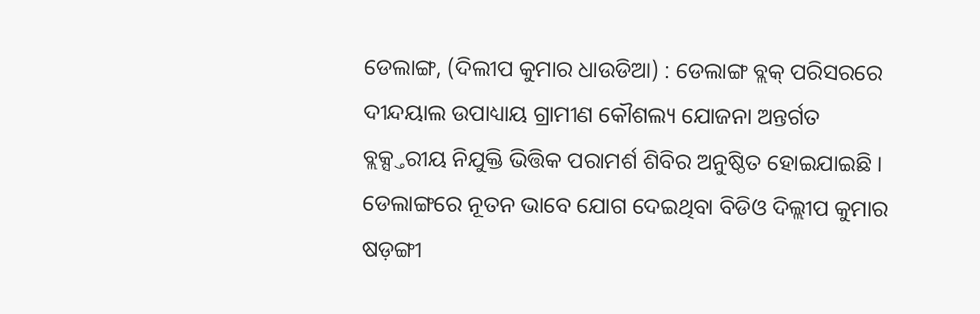ଡେଲାଙ୍ଗ, (ଦିଲୀପ କୁମାର ଧାଉଡିଆ) : ଡେଲାଙ୍ଗ ବ୍ଲକ୍ ପରିସରରେ ଦୀନ୍ଦୟାଲ ଉପାଧ୍ୟାୟ ଗ୍ରାମୀଣ କୌଶଲ୍ୟ ଯୋଜନା ଅନ୍ତର୍ଗତ ବ୍ଲକ୍ସ୍ତରୀୟ ନିଯୁକ୍ତି ଭିତ୍ତିକ ପରାମର୍ଶ ଶିବିର ଅନୁଷ୍ଠିତ ହୋଇଯାଇଛି । ଡେଲାଙ୍ଗରେ ନୂତନ ଭାବେ ଯୋଗ ଦେଇଥିବା ବିଡିଓ ଦିଲ୍ଲୀପ କୁମାର ଷଡ଼ଙ୍ଗୀ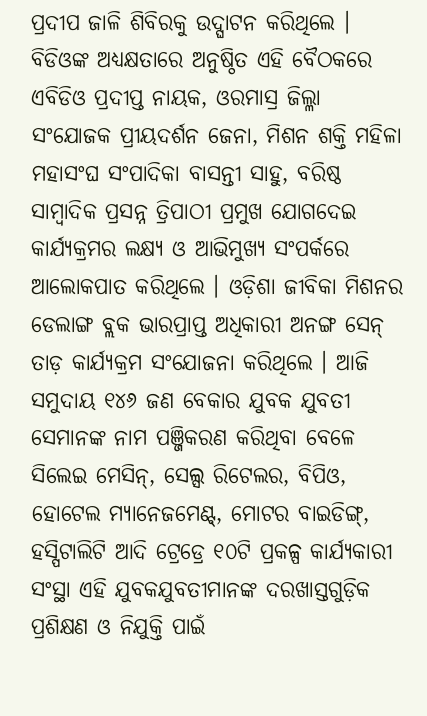ପ୍ରଦୀପ ଜାଳି ଶିବିରକୁ ଉଦ୍ଘାଟନ କରିଥିଲେ । ବିଡିଓଙ୍କ ଅଧ୍ୟକ୍ଷତାରେ ଅନୁଷ୍ଠିତ ଏହି ବୈଠକରେ ଏବିଡିଓ ପ୍ରଦୀପ୍ତ ନାୟକ, ଓରମାସ୍ର ଜିଲ୍ଳା ସଂଯୋଜକ ପ୍ରୀୟଦର୍ଶନ ଜେନା, ମିଶନ ଶକ୍ତି ମହିଳା ମହାସଂଘ ସଂପାଦିକା ବାସନ୍ତୀ ସାହୁ, ବରିଷ୍ଠ ସାମ୍ବାଦିକ ପ୍ରସନ୍ନ ତ୍ରିପାଠୀ ପ୍ରମୁଖ ଯୋଗଦେଇ କାର୍ଯ୍ୟକ୍ରମର ଲକ୍ଷ୍ୟ ଓ ଆଭିମୁଖ୍ୟ ସଂପର୍କରେ ଆଲୋକପାତ କରିଥିଲେ । ଓଡ଼ିଶା ଜୀବିକା ମିଶନର ଡେଲାଙ୍ଗ ବ୍ଲକ ଭାରପ୍ରାପ୍ତ ଅଧିକାରୀ ଅନଙ୍ଗ ସେନ୍ ତାଡ଼ କାର୍ଯ୍ୟକ୍ରମ ସଂଯୋଜନା କରିଥିଲେ । ଆଜି ସମୁଦାୟ ୧୪୬ ଜଣ ବେକାର ଯୁବକ ଯୁବତୀ ସେମାନଙ୍କ ନାମ ପଞ୍ଜିକରଣ କରିଥିବା ବେଳେ ସିଲେଇ ମେସିନ୍, ସେଲ୍ସ ରିଟେଲର, ବିପିଓ, ହୋଟେଲ ମ୍ୟାନେଜମେଣ୍ଟ୍, ମୋଟର ବାଇଡିଙ୍ଗ୍, ହସ୍ପିଟାଲିଟି ଆଦି ଟ୍ରେଡ୍ରେ ୧୦ଟି ପ୍ରକଳ୍ପ କାର୍ଯ୍ୟକାରୀ ସଂସ୍ଥା ଏହି ଯୁବକଯୁବତୀମାନଙ୍କ ଦରଖାସ୍ତଗୁଡ଼ିକ ପ୍ରଶିକ୍ଷଣ ଓ ନିଯୁକ୍ତି ପାଇଁ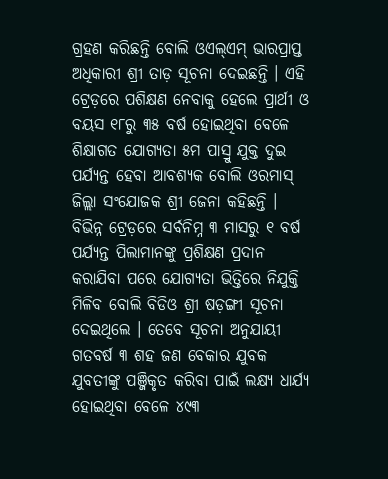ଗ୍ରହଣ କରିଛନ୍ତି ବୋଲି ଓଏଲ୍ଏମ୍ ଭାରପ୍ରାପ୍ତ ଅଧିକାରୀ ଶ୍ରୀ ତାଡ଼ ସୂଚନା ଦେଇଛନ୍ତି । ଏହି ଟ୍ରେଡ଼ରେ ପଶିକ୍ଷଣ ନେବାକୁ ହେଲେ ପ୍ରାର୍ଥୀ ଓ ବୟସ ୧୮ରୁ ୩୫ ବର୍ଷ ହୋଇଥିବା ବେଳେ ଶିକ୍ଷାଗତ ଯୋଗ୍ୟତା ୫ମ ପାସ୍ରୁ ଯୁକ୍ତ ଦୁଇ ପର୍ଯ୍ୟନ୍ତ ହେବା ଆବଶ୍ୟକ ବୋଲି ଓରମାସ୍ ଜିଲ୍ଲା ସଂଯୋଜକ ଶ୍ରୀ ଜେନା କହିଛନ୍ତି । ବିଭିନ୍ନ ଟ୍ରେଡ଼ରେ ସର୍ବନିମ୍ନ ୩ ମାସରୁ ୧ ବର୍ଷ ପର୍ଯ୍ୟନ୍ତ ପିଲାମାନଙ୍କୁ ପ୍ରଶିକ୍ଷଣ ପ୍ରଦାନ କରାଯିବା ପରେ ଯୋଗ୍ୟତା ଭିତ୍ତିରେ ନିଯୁକ୍ତି ମିଳିବ ବୋଲି ବିଡିଓ ଶ୍ରୀ ଷଡ଼ଙ୍ଗୀ ସୂଚନା ଦେଇଥିଲେ । ତେବେ ସୂଚନା ଅନୁଯାୟୀ ଗତବର୍ଷ ୩ ଶହ ଜଣ ବେକାର ଯୁବକ ଯୁବତୀଙ୍କୁ ପଞ୍ଜିକୃତ କରିବା ପାଇଁ ଲକ୍ଷ୍ୟ ଧାର୍ଯ୍ୟ ହୋଇଥିବା ବେଳେ ୪୯୩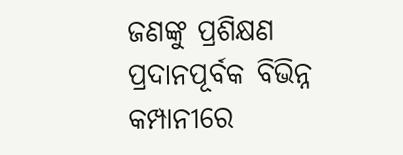ଜଣଙ୍କୁ ପ୍ରଶିକ୍ଷଣ ପ୍ରଦାନପୂର୍ବକ ବିଭିନ୍ନ କମ୍ପାନୀରେ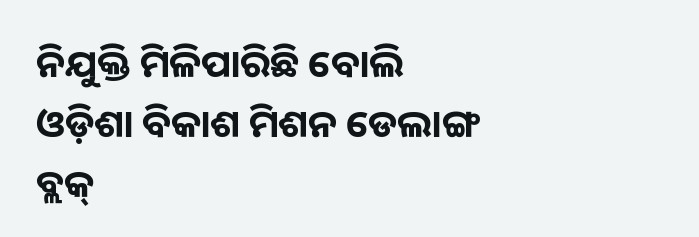ନିଯୁକ୍ତି ମିଳିପାରିଛି ବୋଲି ଓଡ଼ିଶା ବିକାଶ ମିଶନ ଡେଲାଙ୍ଗ ବ୍ଲକ୍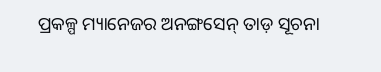ପ୍ରକଳ୍ପ ମ୍ୟାନେଜର ଅନଙ୍ଗସେନ୍ ତାଡ଼ ସୂଚନା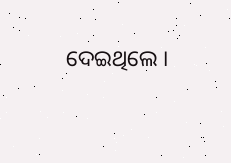ଦେଇଥିଲେ ।